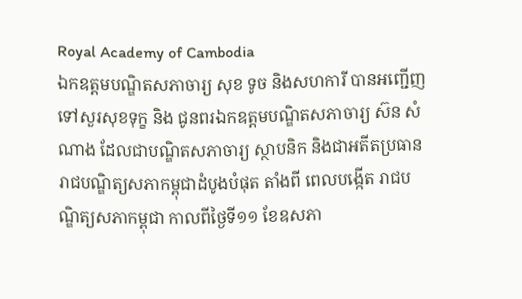Royal Academy of Cambodia
ឯកឧត្តមបណ្ឌិតសភាចារ្យ សុខ ទូច និងសហការី បានអញ្ជើញទៅសួរសុខទុក្ខ និង ជូនពរឯកឧត្តមបណ្ឌិតសភាចារ្យ ស៊ន សំណាង ដែលជាបណ្ឌិតសភាចារ្យ ស្ថាបនិក និងជាអតីតប្រធានរាជបណ្ឌិត្យសភាកម្ពុជាដំបូងបំផុត តាំងពី ពេលបង្កើត រាជបណ្ឌិត្យសភាកម្ពុជា កាលពីថ្ងៃទី១១ ខែឧសភា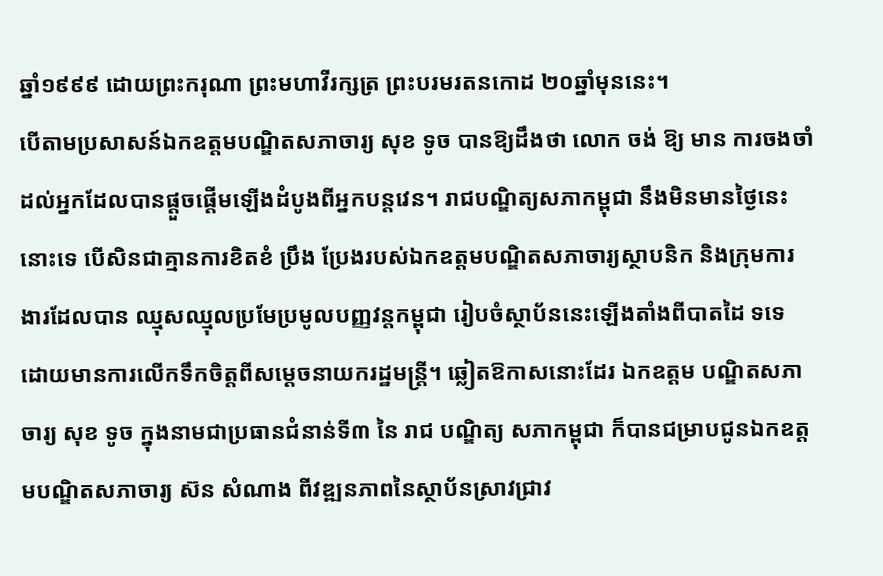ឆ្នាំ១៩៩៩ ដោយព្រះករុណា ព្រះមហាវីរក្សត្រ ព្រះបរមរតនកោដ ២០ឆ្នាំមុននេះ។
បើតាមប្រសាសន៍ឯកឧត្តមបណ្ឌិតសភាចារ្យ សុខ ទូច បានឱ្យដឹងថា លោក ចង់ ឱ្យ មាន ការចងចាំ ដល់អ្នកដែលបានផ្តួចផ្តើមឡើងដំបូងពីអ្នកបន្តវេន។ រាជបណ្ឌិត្យសភាកម្ពុជា នឹងមិនមានថ្ងៃនេះនោះទេ បើសិនជាគ្មានការខិតខំ ប្រឹង ប្រែងរបស់ឯកឧត្តមបណ្ឌិតសភាចារ្យស្ថាបនិក និងក្រុមការងារដែលបាន ឈ្មុសឈ្មុលប្រមែប្រមូលបញ្ញវន្តកម្ពុជា រៀបចំស្ថាប័ននេះឡើងតាំងពីបាតដៃ ទទេ ដោយមានការលើកទឹកចិត្តពីសម្តេចនាយករដ្ឋមន្ត្រី។ ឆ្លៀតឱកាសនោះដែរ ឯកឧត្តម បណ្ឌិតសភាចារ្យ សុខ ទូច ក្នុងនាមជាប្រធានជំនាន់ទី៣ នៃ រាជ បណ្ឌិត្យ សភាកម្ពុជា ក៏បានជម្រាបជូនឯកឧត្តមបណ្ឌិតសភាចារ្យ ស៊ន សំណាង ពីវឌ្ឍនភាពនៃស្ថាប័នស្រាវជ្រាវ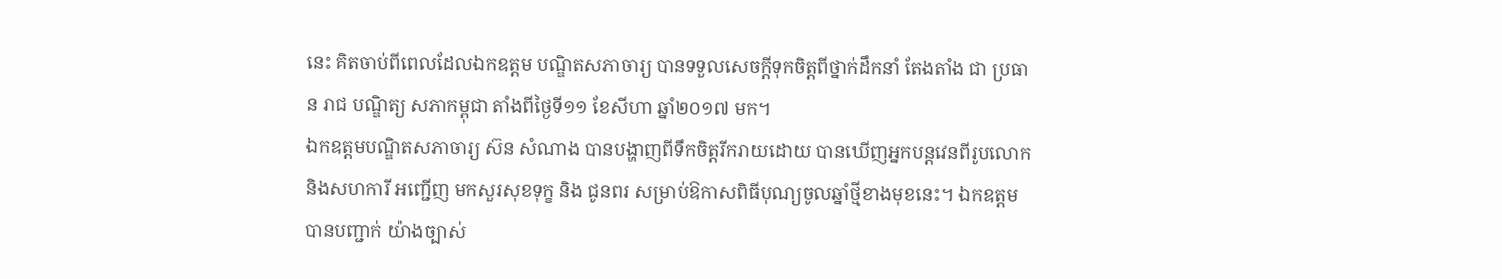នេះ គិតចាប់ពីពេលដែលឯកឧត្តម បណ្ឌិតសភាចារ្យ បានទទួលសេចក្តីទុកចិត្តពីថ្នាក់ដឹកនាំ តែងតាំង ជា ប្រធាន រាជ បណ្ឌិត្យ សភាកម្ពុជា តាំងពីថ្ងៃទី១១ ខែសីហា ឆ្នាំ២០១៧ មក។
ឯកឧត្តមបណ្ឌិតសភាចារ្យ ស៊ន សំណាង បានបង្ហាញពីទឹកចិត្តរីករាយដោយ បានឃើញអ្នកបន្តវេនពីរូបលោក និងសហការី អញ្ជើញ មកសួរសុខទុក្ខ និង ជូនពរ សម្រាប់ឱកាសពិធីបុណ្យចូលឆ្នាំថ្មីខាងមុខនេះ។ ឯកឧត្តមបានបញ្ជាក់ យ៉ាងច្បាស់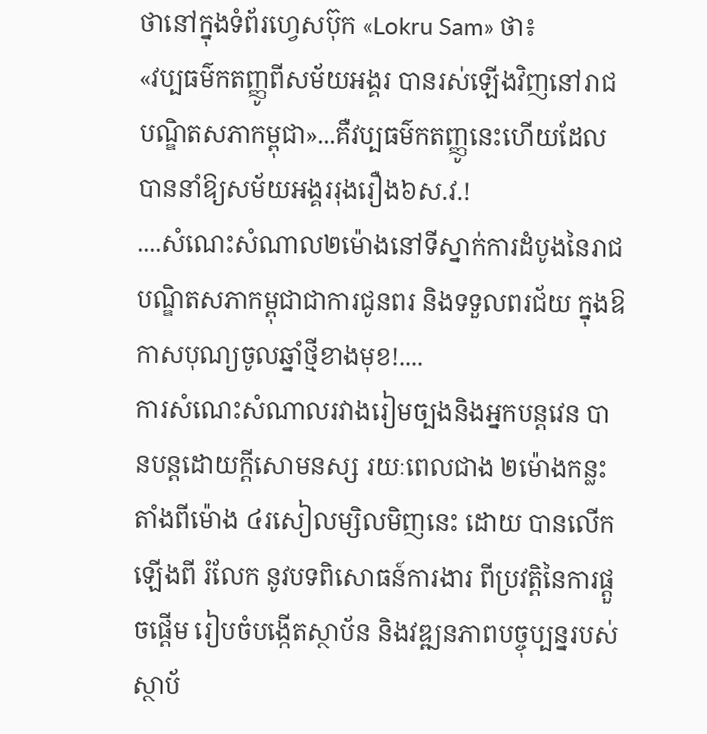ថានៅក្នុងទំព័រហ្វេសប៊ុក «Lokru Sam» ថា៖
«វប្បធម៌កតញ្ញូពីសម័យអង្គរ បានរស់ឡើងវិញនៅរាជបណ្ឌិតសភាកម្ពុជា»...គឺវប្បធម៌កតញ្ញូនេះហើយដែលបាននាំឱ្យសម័យអង្គររុងរឿង៦ស.វ.!
....សំណេះសំណាល២ម៉ោងនៅទីស្នាក់ការដំបូងនៃរាជបណ្ឌិតសភាកម្ពុជាជាការជូនពរ និងទទួលពរជ័យ ក្នុងឱកាសបុណ្យចូលឆ្នាំថ្មីខាងមុខ!....
ការសំណេះសំណាលរវាងរៀមច្បងនិងអ្នកបន្តវេន បានបន្តដោយក្តីសោមនស្ស រយៈពេលជាង ២ម៉ោងកន្លះ តាំងពីម៉ោង ៤រសៀលម្សិលមិញនេះ ដោយ បានលើកឡើងពី រំលែក នូវបទពិសោធន៍ការងារ ពីប្រវត្តិនៃការផ្តួចផ្តើម រៀបចំបង្កើតស្ថាប័ន និងវឌ្ឍនភាពបច្ចុប្បន្នរបស់ស្ថាប័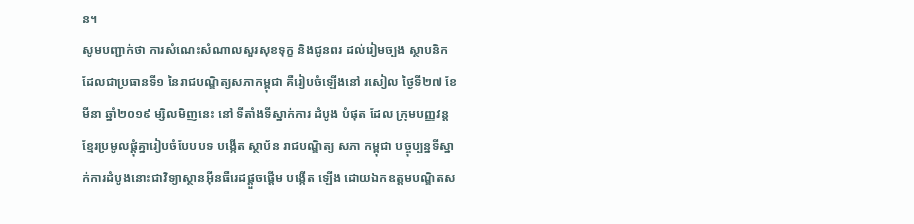ន។
សូមបញ្ជាក់ថា ការសំណេះសំណាលសួរសុខទុក្ខ និងជូនពរ ដល់រៀមច្បង ស្ថាបនិក ដែលជាប្រធានទី១ នៃរាជបណ្ឌិត្យសភាកម្ពុជា គឺរៀបចំឡើងនៅ រសៀល ថ្ងៃទី២៧ ខែមីនា ឆ្នាំ២០១៩ ម្សិលមិញនេះ នៅ ទីតាំងទីស្នាក់ការ ដំបូង បំផុត ដែល ក្រុមបញ្ញវន្តខ្មែរប្រមូលផ្តុំគ្នារៀបចំបែបបទ បង្កើត ស្ថាប័ន រាជបណ្ឌិត្យ សភា កម្ពុជា បច្ចុប្បន្នទីស្នាក់ការដំបូងនោះជាវិទ្យាស្ថានអ៊ីនធឺរេដផ្តួចផ្តើម បង្កើត ឡើង ដោយឯកឧត្តមបណ្ឌិតស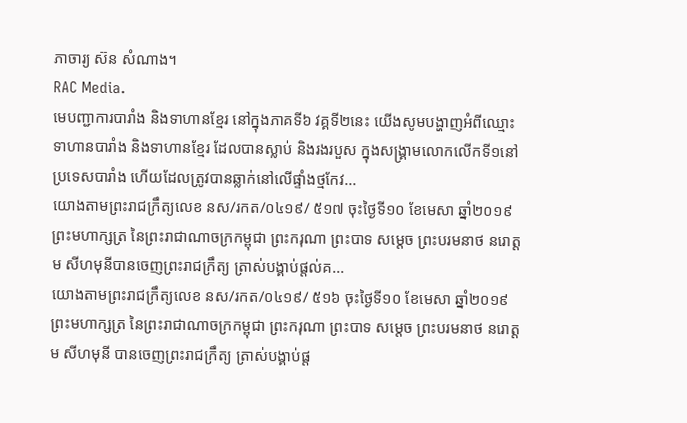ភាចារ្យ ស៊ន សំណាង។
RAC Media.
មេបញ្ជាការបារាំង និងទាហានខ្មែរ នៅក្នុងភាគទី៦ វគ្គទី២នេះ យើងសូមបង្ហាញអំពីឈ្មោះទាហានបារាំង និងទាហានខ្មែរ ដែលបានស្លាប់ និងរងរបួស ក្នុងសង្គ្រាមលោកលើកទី១នៅប្រទេសបារាំង ហើយដែលត្រូវបានឆ្លាក់នៅលើផ្ទាំងថ្មកែវ...
យោងតាមព្រះរាជក្រឹត្យលេខ នស/រកត/០៤១៩/ ៥១៧ ចុះថ្ងៃទី១០ ខែមេសា ឆ្នាំ២០១៩ ព្រះមហាក្សត្រ នៃព្រះរាជាណាចក្រកម្ពុជា ព្រះករុណា ព្រះបាទ សម្តេច ព្រះបរមនាថ នរោត្តម សីហមុនីបានចេញព្រះរាជក្រឹត្យ ត្រាស់បង្គាប់ផ្តល់គ...
យោងតាមព្រះរាជក្រឹត្យលេខ នស/រកត/០៤១៩/ ៥១៦ ចុះថ្ងៃទី១០ ខែមេសា ឆ្នាំ២០១៩ ព្រះមហាក្សត្រ នៃព្រះរាជាណាចក្រកម្ពុជា ព្រះករុណា ព្រះបាទ សម្តេច ព្រះបរមនាថ នរោត្តម សីហមុនី បានចេញព្រះរាជក្រឹត្យ ត្រាស់បង្គាប់ផ្ត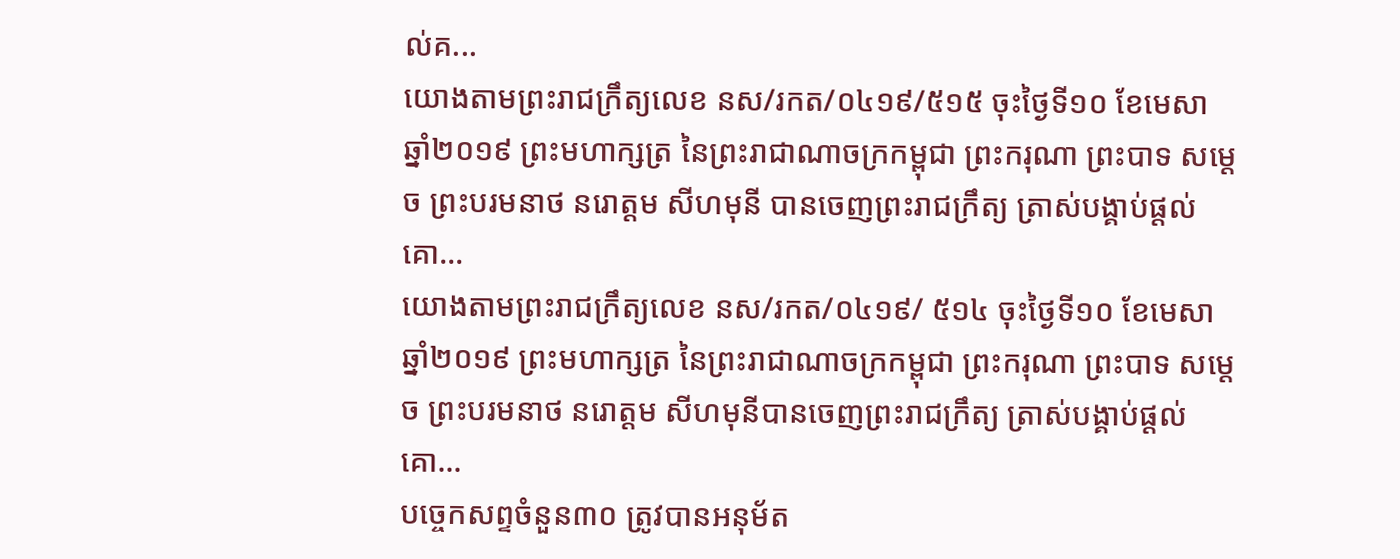ល់គ...
យោងតាមព្រះរាជក្រឹត្យលេខ នស/រកត/០៤១៩/៥១៥ ចុះថ្ងៃទី១០ ខែមេសា ឆ្នាំ២០១៩ ព្រះមហាក្សត្រ នៃព្រះរាជាណាចក្រកម្ពុជា ព្រះករុណា ព្រះបាទ សម្តេច ព្រះបរមនាថ នរោត្តម សីហមុនី បានចេញព្រះរាជក្រឹត្យ ត្រាស់បង្គាប់ផ្តល់គោ...
យោងតាមព្រះរាជក្រឹត្យលេខ នស/រកត/០៤១៩/ ៥១៤ ចុះថ្ងៃទី១០ ខែមេសា ឆ្នាំ២០១៩ ព្រះមហាក្សត្រ នៃព្រះរាជាណាចក្រកម្ពុជា ព្រះករុណា ព្រះបាទ សម្តេច ព្រះបរមនាថ នរោត្តម សីហមុនីបានចេញព្រះរាជក្រឹត្យ ត្រាស់បង្គាប់ផ្តល់គោ...
បច្ចេកសព្ទចំនួន៣០ ត្រូវបានអនុម័ត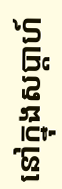នៅក្នុងសប្តាហ៍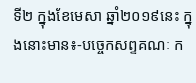ទី២ ក្នុងខែមេសា ឆ្នាំ២០១៩នេះ ក្នុងនោះមាន៖-បច្ចេកសព្ទគណៈ ក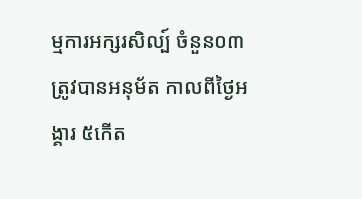ម្មការអក្សរសិល្ប៍ ចំនួន០៣ ត្រូវបានអនុម័ត កាលពីថ្ងៃអង្គារ ៥កើត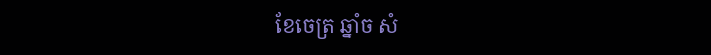ខែចេត្រ ឆ្នាំច សំ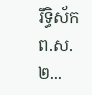រឹទ្ធិស័ក ព.ស.២...